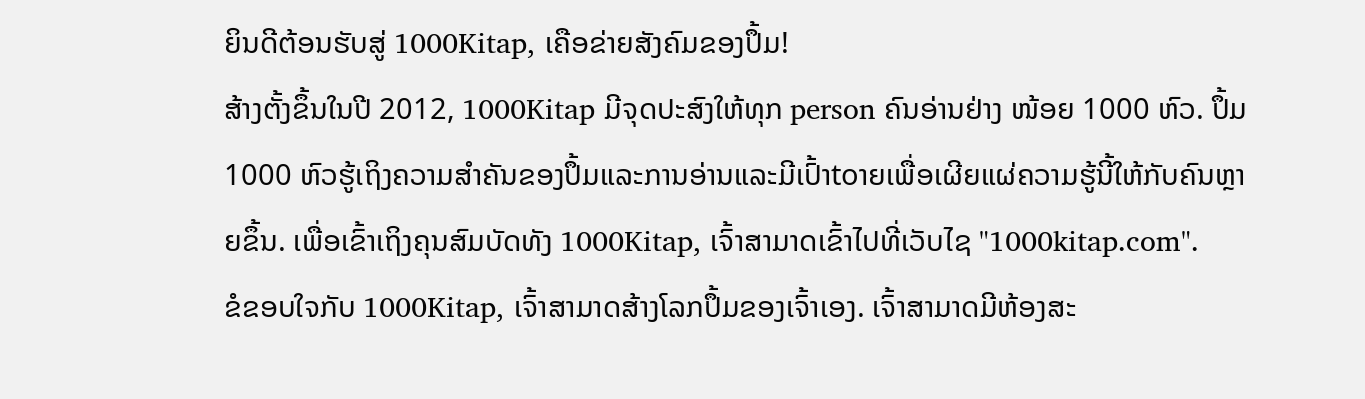ຍິນດີຕ້ອນຮັບສູ່ 1000Kitap, ເຄືອຂ່າຍສັງຄົມຂອງປຶ້ມ!
ສ້າງຕັ້ງຂຶ້ນໃນປີ 2012, 1000Kitap ມີຈຸດປະສົງໃຫ້ທຸກ person ຄົນອ່ານຢ່າງ ໜ້ອຍ 1000 ຫົວ. ປຶ້ມ 1000 ຫົວຮູ້ເຖິງຄວາມສໍາຄັນຂອງປຶ້ມແລະການອ່ານແລະມີເປົ້າtoາຍເພື່ອເຜີຍແຜ່ຄວາມຮູ້ນີ້ໃຫ້ກັບຄົນຫຼາຍຂຶ້ນ. ເພື່ອເຂົ້າເຖິງຄຸນສົມບັດທັງ 1000Kitap, ເຈົ້າສາມາດເຂົ້າໄປທີ່ເວັບໄຊ "1000kitap.com".
ຂໍຂອບໃຈກັບ 1000Kitap, ເຈົ້າສາມາດສ້າງໂລກປຶ້ມຂອງເຈົ້າເອງ. ເຈົ້າສາມາດມີຫ້ອງສະ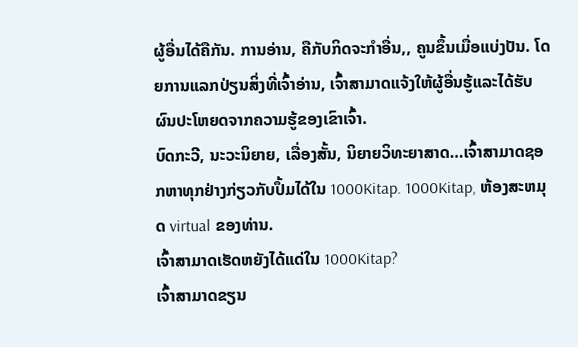ຜູ້ອື່ນໄດ້ຄືກັນ. ການອ່ານ, ຄືກັບກິດຈະກໍາອື່ນ,, ຄູນຂຶ້ນເມື່ອແບ່ງປັນ. ໂດຍການແລກປ່ຽນສິ່ງທີ່ເຈົ້າອ່ານ, ເຈົ້າສາມາດແຈ້ງໃຫ້ຜູ້ອື່ນຮູ້ແລະໄດ້ຮັບຜົນປະໂຫຍດຈາກຄວາມຮູ້ຂອງເຂົາເຈົ້າ.
ບົດກະວີ, ນະວະນິຍາຍ, ເລື່ອງສັ້ນ, ນິຍາຍວິທະຍາສາດ…ເຈົ້າສາມາດຊອກຫາທຸກຢ່າງກ່ຽວກັບປຶ້ມໄດ້ໃນ 1000Kitap. 1000Kitap, ຫ້ອງສະຫມຸດ virtual ຂອງທ່ານ.
ເຈົ້າສາມາດເຮັດຫຍັງໄດ້ແດ່ໃນ 1000Kitap?
ເຈົ້າສາມາດຂຽນ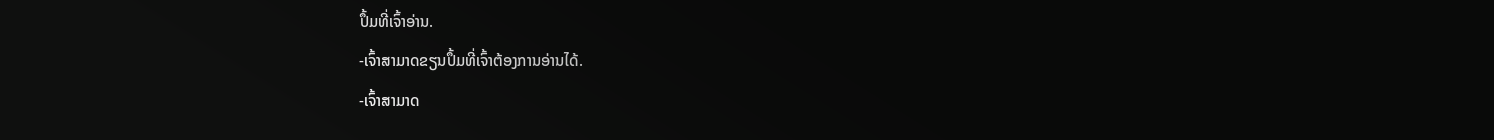ປຶ້ມທີ່ເຈົ້າອ່ານ.
-ເຈົ້າສາມາດຂຽນປຶ້ມທີ່ເຈົ້າຕ້ອງການອ່ານໄດ້.
-ເຈົ້າສາມາດ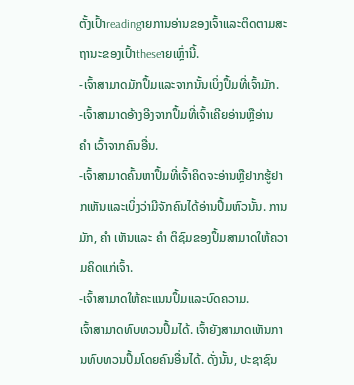ຕັ້ງເປົ້າreadingາຍການອ່ານຂອງເຈົ້າແລະຕິດຕາມສະຖານະຂອງເປົ້າtheseາຍເຫຼົ່ານີ້.
-ເຈົ້າສາມາດມັກປຶ້ມແລະຈາກນັ້ນເບິ່ງປຶ້ມທີ່ເຈົ້າມັກ.
-ເຈົ້າສາມາດອ້າງອີງຈາກປຶ້ມທີ່ເຈົ້າເຄີຍອ່ານຫຼືອ່ານ ຄຳ ເວົ້າຈາກຄົນອື່ນ.
-ເຈົ້າສາມາດຄົ້ນຫາປຶ້ມທີ່ເຈົ້າຄິດຈະອ່ານຫຼືຢາກຮູ້ຢາກເຫັນແລະເບິ່ງວ່າມີຈັກຄົນໄດ້ອ່ານປຶ້ມຫົວນັ້ນ. ການມັກ, ຄຳ ເຫັນແລະ ຄຳ ຕິຊົມຂອງປຶ້ມສາມາດໃຫ້ຄວາມຄິດແກ່ເຈົ້າ.
-ເຈົ້າສາມາດໃຫ້ຄະແນນປຶ້ມແລະບົດຄວາມ.
ເຈົ້າສາມາດທົບທວນປຶ້ມໄດ້. ເຈົ້າຍັງສາມາດເຫັນການທົບທວນປຶ້ມໂດຍຄົນອື່ນໄດ້. ດັ່ງນັ້ນ, ປະຊາຊົນ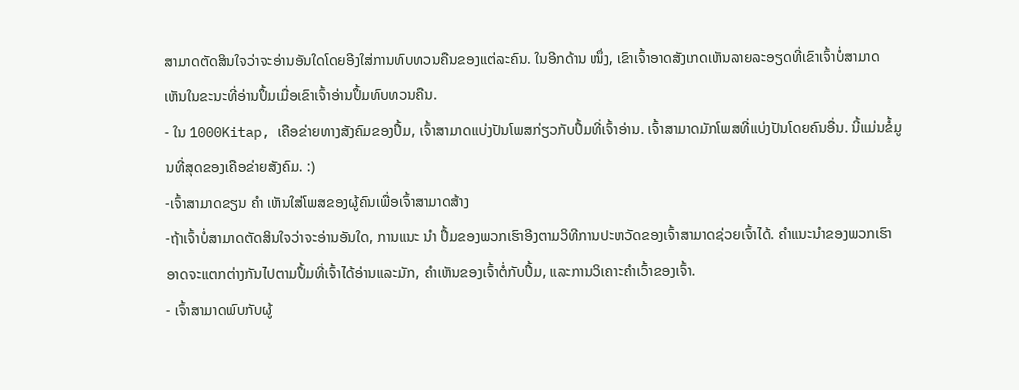ສາມາດຕັດສິນໃຈວ່າຈະອ່ານອັນໃດໂດຍອີງໃສ່ການທົບທວນຄືນຂອງແຕ່ລະຄົນ. ໃນອີກດ້ານ ໜຶ່ງ, ເຂົາເຈົ້າອາດສັງເກດເຫັນລາຍລະອຽດທີ່ເຂົາເຈົ້າບໍ່ສາມາດເຫັນໃນຂະນະທີ່ອ່ານປຶ້ມເມື່ອເຂົາເຈົ້າອ່ານປຶ້ມທົບທວນຄືນ.
- ໃນ 1000Kitap, ເຄືອຂ່າຍທາງສັງຄົມຂອງປຶ້ມ, ເຈົ້າສາມາດແບ່ງປັນໂພສກ່ຽວກັບປຶ້ມທີ່ເຈົ້າອ່ານ. ເຈົ້າສາມາດມັກໂພສທີ່ແບ່ງປັນໂດຍຄົນອື່ນ. ນີ້ແມ່ນຂໍ້ມູນທີ່ສຸດຂອງເຄືອຂ່າຍສັງຄົມ. :)
-ເຈົ້າສາມາດຂຽນ ຄຳ ເຫັນໃສ່ໂພສຂອງຜູ້ຄົນເພື່ອເຈົ້າສາມາດສ້າງ
-ຖ້າເຈົ້າບໍ່ສາມາດຕັດສິນໃຈວ່າຈະອ່ານອັນໃດ, ການແນະ ນຳ ປຶ້ມຂອງພວກເຮົາອີງຕາມວິທີການປະຫວັດຂອງເຈົ້າສາມາດຊ່ວຍເຈົ້າໄດ້. ຄໍາແນະນໍາຂອງພວກເຮົາອາດຈະແຕກຕ່າງກັນໄປຕາມປຶ້ມທີ່ເຈົ້າໄດ້ອ່ານແລະມັກ, ຄໍາເຫັນຂອງເຈົ້າຕໍ່ກັບປຶ້ມ, ແລະການວິເຄາະຄໍາເວົ້າຂອງເຈົ້າ.
- ເຈົ້າສາມາດພົບກັບຜູ້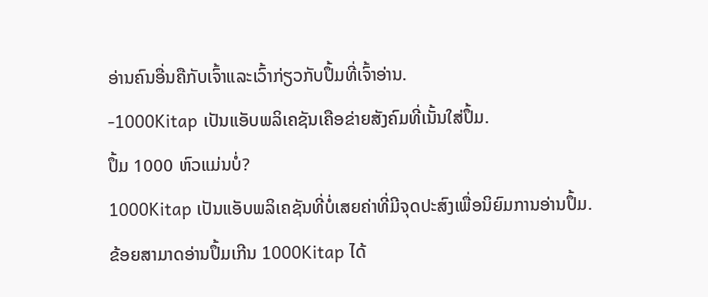ອ່ານຄົນອື່ນຄືກັບເຈົ້າແລະເວົ້າກ່ຽວກັບປຶ້ມທີ່ເຈົ້າອ່ານ.
-1000Kitap ເປັນແອັບພລິເຄຊັນເຄືອຂ່າຍສັງຄົມທີ່ເນັ້ນໃສ່ປຶ້ມ.
ປຶ້ມ 1000 ຫົວແມ່ນບໍ່?
1000Kitap ເປັນແອັບພລິເຄຊັນທີ່ບໍ່ເສຍຄ່າທີ່ມີຈຸດປະສົງເພື່ອນິຍົມການອ່ານປຶ້ມ.
ຂ້ອຍສາມາດອ່ານປຶ້ມເກີນ 1000Kitap ໄດ້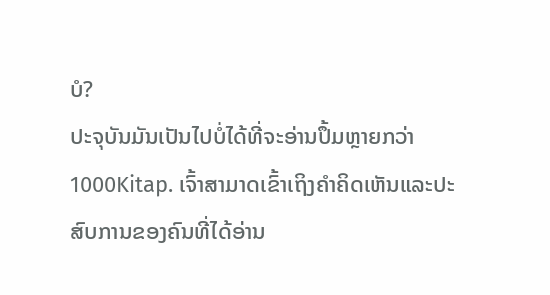ບໍ?
ປະຈຸບັນມັນເປັນໄປບໍ່ໄດ້ທີ່ຈະອ່ານປຶ້ມຫຼາຍກວ່າ 1000Kitap. ເຈົ້າສາມາດເຂົ້າເຖິງຄໍາຄິດເຫັນແລະປະສົບການຂອງຄົນທີ່ໄດ້ອ່ານ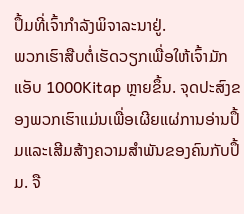ປຶ້ມທີ່ເຈົ້າກໍາລັງພິຈາລະນາຢູ່.
ພວກເຮົາສືບຕໍ່ເຮັດວຽກເພື່ອໃຫ້ເຈົ້າມັກແອັບ 1000Kitap ຫຼາຍຂຶ້ນ. ຈຸດປະສົງຂອງພວກເຮົາແມ່ນເພື່ອເຜີຍແຜ່ການອ່ານປຶ້ມແລະເສີມສ້າງຄວາມສໍາພັນຂອງຄົນກັບປຶ້ມ. ຈື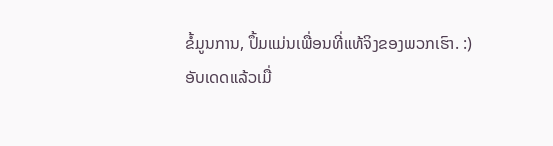ຂໍ້ມູນການ, ປຶ້ມແມ່ນເພື່ອນທີ່ແທ້ຈິງຂອງພວກເຮົາ. :)
ອັບເດດແລ້ວເມື່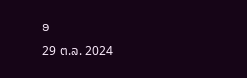ອ
29 ຕ.ລ. 2024